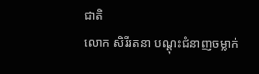ជាតិ
លោក សិរីរតនា បណ្តុះជំនាញចម្លាក់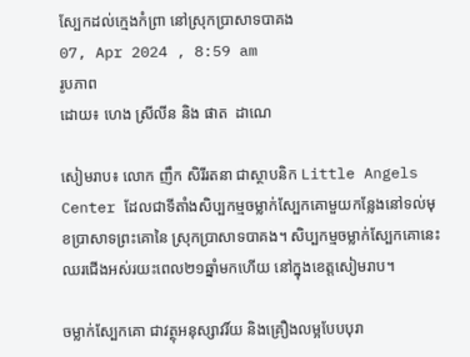ស្បែកដល់ក្មេងកំព្រា នៅស្រុកប្រាសាទបាគង
07, Apr 2024 , 8:59 am
រូបភាព
ដោយ៖ ហេង ស្រីលីន និង ផាត  ដាណេ

សៀមរាប៖ លោក ញឹក សិរីរតនា ជាស្ថាបនិក Little Angels Center ដែលជាទីតាំងសិប្បកម្មចម្លាក់ស្បែកគោមួយកន្លែងនៅទល់មុខប្រាសាទព្រះគោនៃ ស្រុកប្រាសាទបាគង។ សិប្បកម្មចម្លាក់ស្បែកគោនេះ ឈរជើងអស់រយះពេល២១ឆ្នាំមកហើយ នៅក្នុងខេត្តសៀមរាប។

ចម្លាក់ស្បែកគោ ជាវត្ថុអនុស្សាវរិ៍យ និងគ្រឿងលម្អបែបបុរា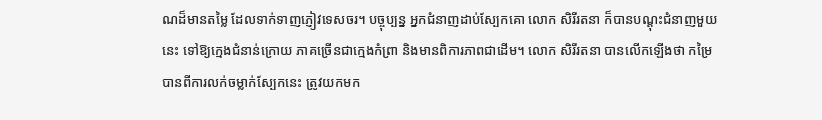ណដ៏មានតម្លៃ ដែលទាក់ទាញភ្ញៀវទេសចរ។ បច្ចុប្បន្ន អ្នកជំនាញដាប់ស្បែកគោ លោក សិរីរតនា ក៏បានបណ្តុះជំនាញមួយនេះ ទៅឱ្យក្មេងជំនាន់ក្រោយ ភាគច្រើនជាក្មេងកំព្រា និងមានពិការភាពជាដើម។ លោក សិរីរតនា បានលើកឡើងថា កម្រៃ បានពីការលក់ចម្លាក់ស្បែកនេះ ត្រូវយកមក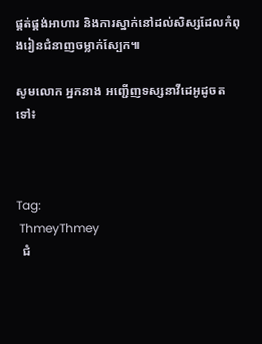ផ្គត់ផ្គង់អាហារ និងការស្នាក់នៅដល់សិស្សដែលកំពុងរៀនជំនាញចម្លាក់ស្បែក៕

សូមលោក អ្នកនាង អញ្ជើញទស្សនាវីដេអូដូចតទៅ៖



Tag:
 ThmeyThmey
  ជំ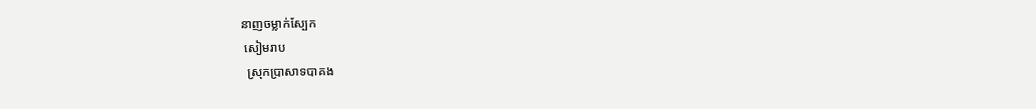នាញចម្លាក់ស្បែក
 សៀមរាប
  ស្រុកប្រាសាទបាគង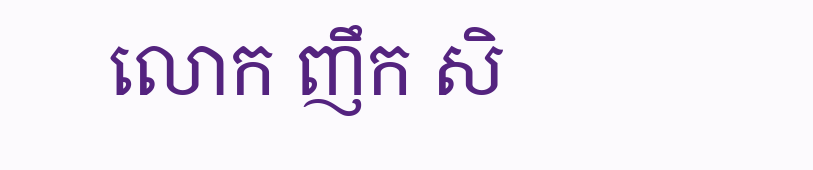លោក ញឹក សិ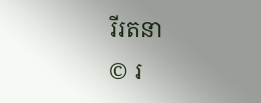រីរតនា
© រ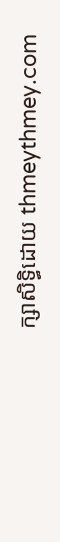ក្សាសិទ្ធិដោយ thmeythmey.com